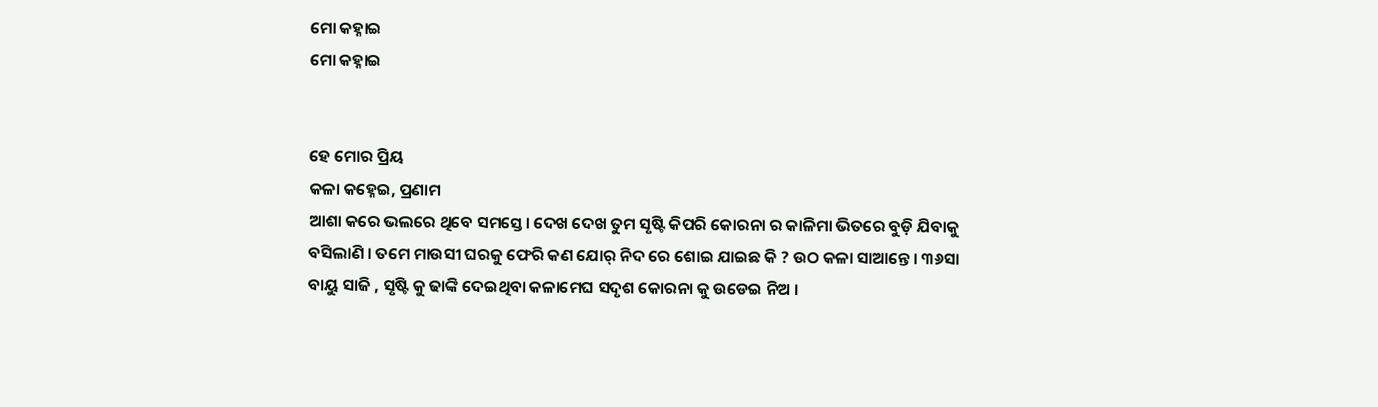ମୋ କହ୍ନାଇ
ମୋ କହ୍ନାଇ


ହେ ମୋର ପ୍ରିୟ
କଳା କହ୍ନେଇ, ପ୍ରଣାମ
ଆଶା କରେ ଭଲରେ ଥିବେ ସମସ୍ତେ। ଦେଖ ଦେଖ ତୁମ ସୃଷ୍ଟି କିପରି କୋରନା ର କାଳିମା ଭିତରେ ବୁଡ଼ି ଯିବାକୁ ବସିଲାଣି । ତମେ ମାଉସୀ ଘରକୁ ଫେରି କଣ ଯୋର୍ ନିଦ ରେ ଶୋଇ ଯାଇଛ କି ? ଉଠ କଳା ସାଆନ୍ତେ । ୩୬ସା ବାୟୁ ସାଜି , ସୃଷ୍ଟି କୁ ଢାଙ୍କି ଦେଇଥିବା କଳାମେଘ ସଦୃଶ କୋରନା କୁ ଉଡେଇ ନିଅ ।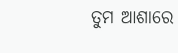ତୁମ ଆଶାରେ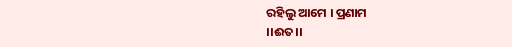ରହିଲୁ ଆମେ । ପ୍ରଣାମ
।।ଈତ।।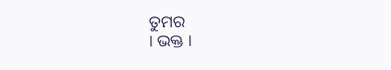ତୁମର
। ଭକ୍ତ ।